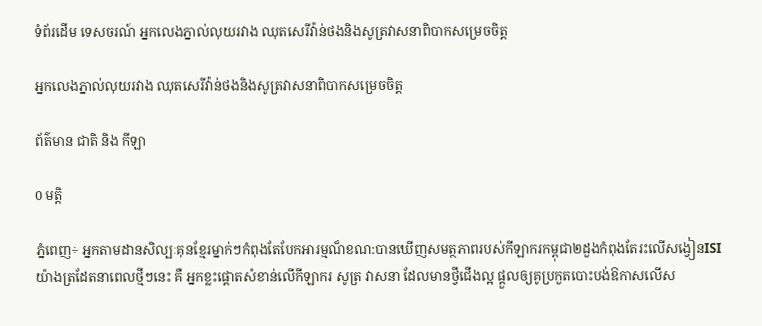ទំព័រដើម ទេសចរណ៍ អ្នកលេងភ្នាល់លុយរវាង ឈុតសេរីវ៉ាន់ថងនិងសូត្រវាសនាពិបាកសម្រេចចិត្ត

អ្នកលេងភ្នាល់លុយរវាង ឈុតសេរីវ៉ាន់ថងនិងសូត្រវាសនាពិបាកសម្រេចចិត្ត

ព័ត៌មាន ជាតិ និង កីឡា

0 មត្តិ

ភ្នំពេញ÷ អ្នកតាមដានសិល្បៈគុនខ្មែរម្នាក់ៗកំពុងតែបែកអារម្មណ៏ខណ:បានឃើញសមត្ថភាពរបស់កីឡាករកម្ពុជា២ដួងកំពុងតែរះលើសង្វៀនISI យ៉ាងត្រដែតនាពេលថ្មីៗនេះ គឺ អ្នកខ្លះផ្តោតសំខាន់លើកីឡាករ សូត្រ វាសនា ដែលមានថ្វីជើងល្អ ផ្តួលឲ្យគូប្រកួតបោះបង់ឱកាសលើស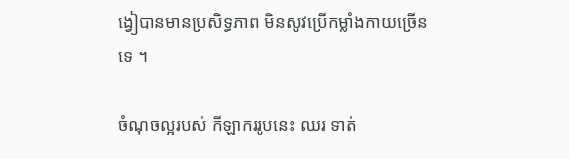ង្វៀបានមានប្រសិទ្ធភាព មិនសូវប្រើកម្លាំងកាយច្រើនទេ ។

ចំណុចល្អរបស់ កីឡាកររូបនេះ ឈរ ទាត់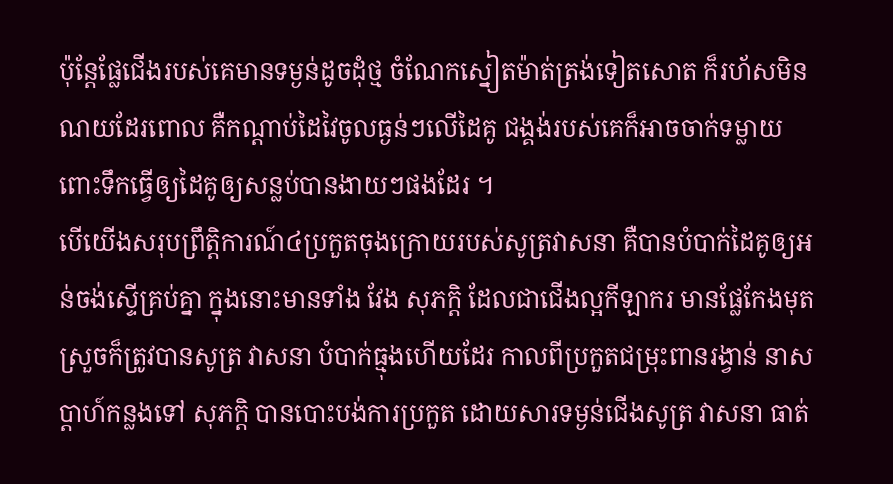ប៉ុន្តែផ្លែជើងរបស់គេមានទម្ងន់ដូចដុំថ្ម ចំណែកស្នៀតម៉ាត់ត្រង់ទៀតសោត ក៏រហ័សមិនណយដែរពោល គឺកណ្តាប់ដៃវៃចូលធ្ងន់ៗលើដៃគូ ជង្គង់របស់គេក៏អាចចាក់ទម្លាយពោះទឹកធើ្វឲ្យដៃគូឲ្យសន្លប់បានងាយៗផងដែរ ។
បើយើងសរុបព្រឹត្តិការណ៍៤ប្រកួតចុងក្រោយរបស់សូត្រវាសនា គឺបានបំបាក់ដៃគូឲ្យអន់ចង់ស្ទើគ្រប់គ្នា ក្នុងនោះមានទាំង វែង សុភក្តិ ដែលជាជើងល្អកីឡាករ មានផ្លែកែងមុតស្រួចក៏ត្រូវបានសូត្រ វាសនា បំបាក់ធ្មុងហើយដែរ កាលពីប្រកួតជម្រុះពានរង្វាន់ នាសប្តាហ៍កន្លងទៅ សុភក្តិ បានបោះបង់ការប្រកួត ដោយសារទម្ងន់ជើងសូត្រ វាសនា ធាត់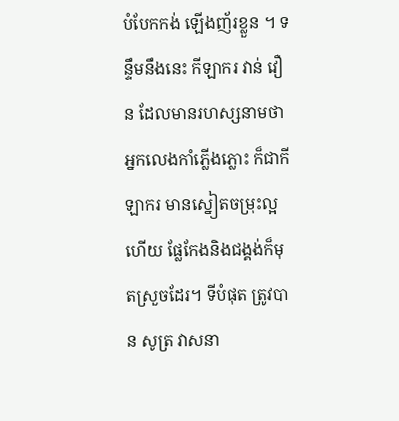បំបែកកង់ ឡើងញ័រខ្លួន ។ ទន្ទឹមនឹងនេះ កីឡាករ វាន់ វឿន ដែលមានរហស្សនាមថា អ្នកលេងកាំភ្លើងភ្លោះ ក៏ជាកីឡាករ មានស្នៀតចម្រុះល្អហើយ ផ្លែកែងនិងជង្គង់ក៏មុតស្រួចដែរ។ ទីបំផុត ត្រូវបាន សូត្រ វាសនា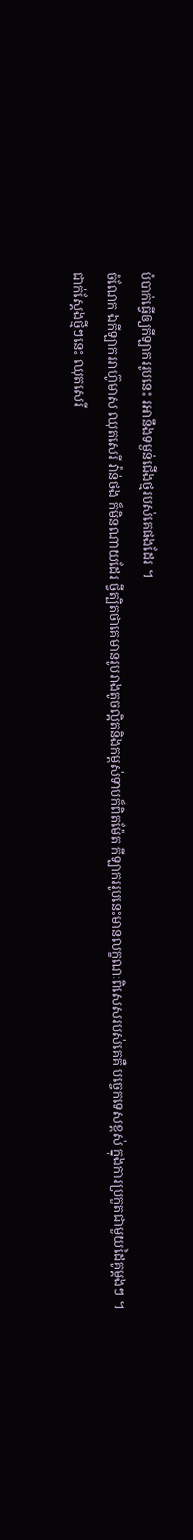បំបាក់ធ្វើឲ្យកីឡាកររូបនេះ រអានឹងទម្ងន់ជើងថ្មរបស់គេផងដែរ ។
ចំណែក ឯកីឡាកររាហ៊ូមាស ឈុតសេរី វ៉ាន់ថង ក៏មិនណាយដែរ ថ្វីត្បិតថាគេមានរូបរាងតូចល្អិតនិងកម្ពស់ទាបក៏ពិតម៉ែត កីឡាកររូបនេះមានលក្ខណៈពិសេសរបស់គេគឺ បច្ចេកទេសខ្ពស់ ក្នុងការប្រកួតជាមួយដៃគូម្តងៗ ។
ជាក់ស្តែងថ្មីៗនេះ ឈុតសេរី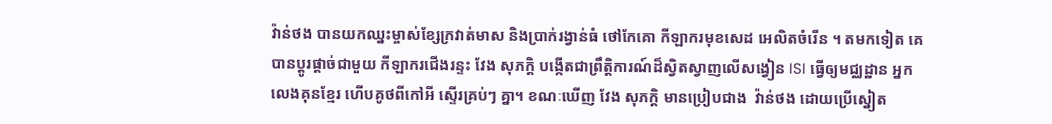វ៉ាន់ថង បានយកឈ្នះម្ចាស់ខ្សែក្រវាត់មាស និងប្រាក់រង្វាន់ធំ ថៅកែគោ កីឡាករមុខសេដ អេលិតចំរើន ។ តមកទៀត គេបានប្តូរផ្តាច់ជាមួយ កីឡាករជើងរន្ទះ វែង សុភក្តិ បង្កើតជាព្រឹត្តិការណ៍ដ៏ស្វិតស្វាញលើសង្វៀន ISI ធ្វើឲ្យមជ្ឈដ្ឋាន អ្នកលេងគុនខ្មែរ ហើបគូថពីកៅអី ស្ទើរគ្រប់ៗ គ្នា។ ខណៈឃើញ វែង សុភក្តិ មានប្រៀបជាង  វ៉ាន់ថង ដោយប្រើស្នៀត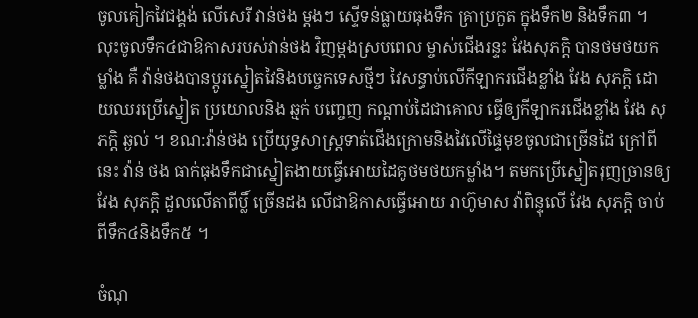ចូលគៀកវៃជង្គង់ លើសេរី វាន់ថង ម្តងៗ ស្ទើទន់ធ្លាយធុងទឹក គ្រាប្រកួត ក្នុងទឹក២ និងទឹក៣ ។  លុះចូលទឹក៤ជាឱកាសរបស់វាន់ថង វិញម្តងស្របពេល ម្ចាស់ជើងរន្ទះ វែងសុភក្តិ បានថមថយកម្លាំង គឺ វ៉ាន់ថងបានប្តូរស្នៀតវៃនិងបច្ចេកទេសថ្មីៗ វៃសន្ធាប់លើកីឡាករជើងខ្លាំង វែង សុភក្តិ ដោយឈរប្រើស្នៀត ប្រយោលនិង ឆ្មក់ បញ្ចេញ កណ្តាប់ដៃជាគោល ធ្វើឲ្យកីឡាករជើងខ្លាំង វែង សុភក្តិ ឆ្ងល់ ។ ខណ:វ៉ាន់ថង ប្រើយុទ្ធសាស្ត្រទាត់ជើងក្រោមនិងវៃលើផ្ទៃមុខចូលជាច្រើនដៃ ក្រៅពីនេះ វ៉ាន់ ថង ធាក់ធុងទឹកជាស្នៀតងាយធើ្វអោយដៃគូថមថយកម្លាំង។ តមកប្រើស្នៀតរុញច្រានឲ្យ វែង សុភក្តិ ដួលលើតាពីប្លិ៍ ច្រើនដង លើជាឱកាសធើ្វអោយ រាហ៊ូមាស វ៉ាពិន្ទុលើ វែង សុភក្តិ ចាប់ពីទឹក៤និងទឹក៥ ។

ចំណុ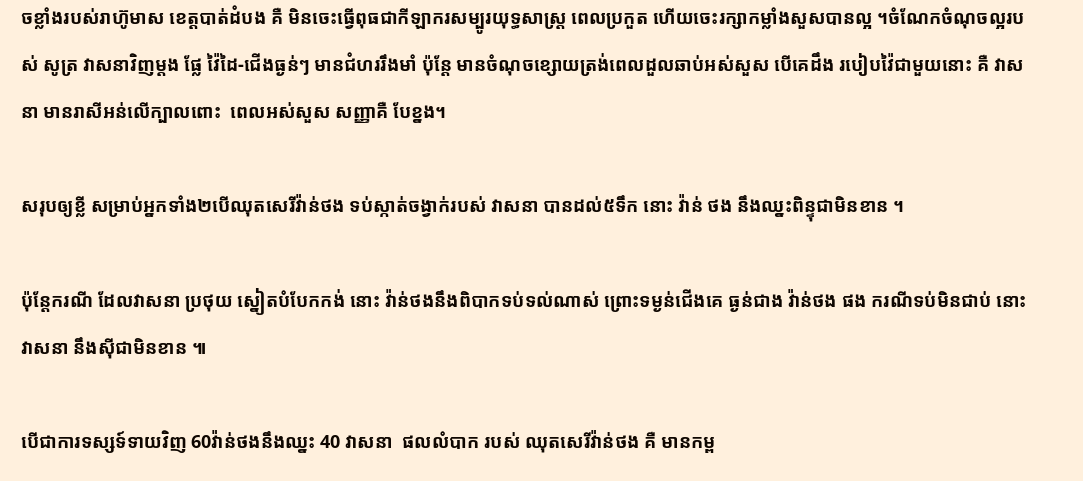ចខ្លាំងរបស់រាហ៊ូមាស ខេត្តបាត់ដំបង គឺ មិនចេះធ្វើពុធជាកីឡាករសម្បូរយុទ្ធសាស្ត្រ ពេលប្រកួត ហើយចេះរក្សាកម្លាំងសួសបានល្អ ។ចំណែកចំណុចល្អរបស់ សូត្រ វាសនាវិញម្តង ផ្លែ វ៉ៃដៃ-ជើងធ្ងន់ៗ មានជំហររឹងមាំ ប៉ុន្តែ មានចំណុចខ្សោយត្រង់ពេលដួលឆាប់អស់សួស បើគេដឹង របៀបវ៉ៃជាមួយនោះ គឺ វាសនា មានរាសីអន់លើក្បាលពោះ  ពេលអស់សួស សញ្ញាគឺ បែខ្នង។

សរុបឲ្យខ្លី សម្រាប់អ្នកទាំង២បើឈុតសេរីវ៉ាន់ថង ទប់ស្កាត់ចង្វាក់របស់ វាសនា បានដល់៥ទឹក នោះ វ៉ាន់ ថង នឹងឈ្នះពិន្ទុជាមិនខាន ។

ប៉ុន្តែករណី ដែលវាសនា ប្រថុយ ស្នៀតបំបែកកង់ នោះ វ៉ាន់ថងនឹងពិបាកទប់ទល់ណាស់ ព្រោះទម្ងន់ជើងគេ ធ្ងន់ជាង វ៉ាន់ថង ផង ករណីទប់មិនជាប់ នោះវាសនា នឹងសុីជាមិនខាន ៕

បើជាការទស្សទ៍ទាយវិញ 60វ៉ាន់ថងនឹងឈ្នះ 40 វាសនា  ផលលំបាក របស់ ឈុតសេរីវ៉ាន់ថង គឺ មានកម្ព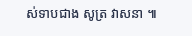ស់ទាបជាង សូត្រ វាសនា ៕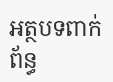អត្ថបទពាក់ព័ន្ធ